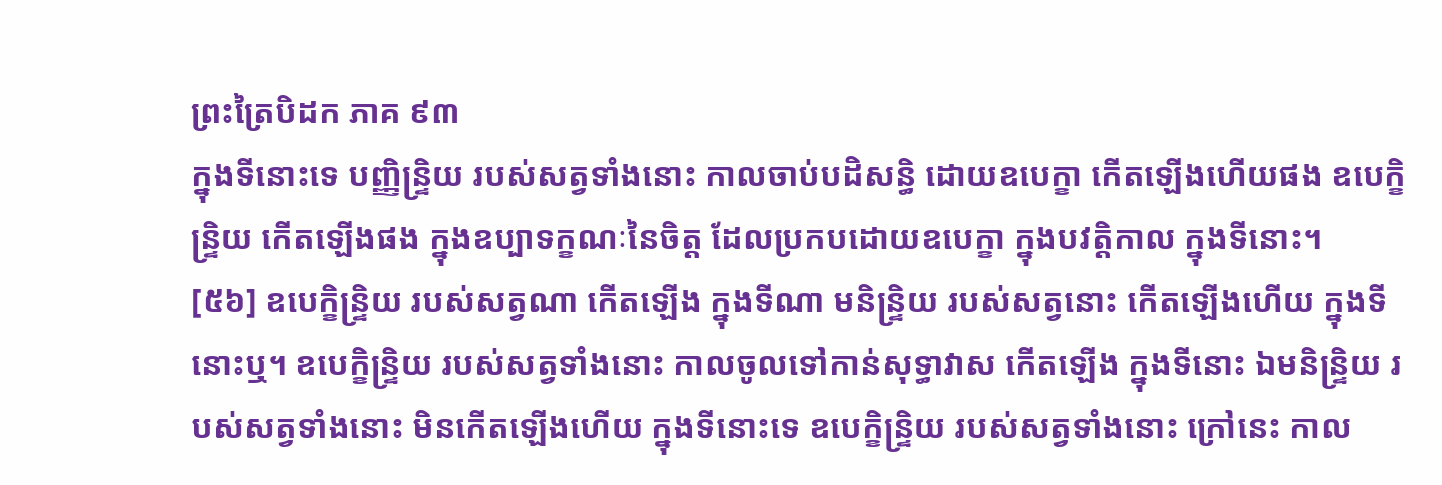ព្រះត្រៃបិដក ភាគ ៩៣
ក្នុងទីនោះទេ បញ្ញិន្ទ្រិយ របស់សត្វទាំងនោះ កាលចាប់បដិសន្ធិ ដោយឧបេក្ខា កើតឡើងហើយផង ឧបេក្ខិន្ទ្រិយ កើតឡើងផង ក្នុងឧប្បាទក្ខណៈនៃចិត្ត ដែលប្រកបដោយឧបេក្ខា ក្នុងបវត្តិកាល ក្នុងទីនោះ។
[៥៦] ឧបេក្ខិន្ទ្រិយ របស់សត្វណា កើតឡើង ក្នុងទីណា មនិន្ទ្រិយ របស់សត្វនោះ កើតឡើងហើយ ក្នុងទីនោះឬ។ ឧបេក្ខិន្ទ្រិយ របស់សត្វទាំងនោះ កាលចូលទៅកាន់សុទ្ធាវាស កើតឡើង ក្នុងទីនោះ ឯមនិន្ទ្រិយ របស់សត្វទាំងនោះ មិនកើតឡើងហើយ ក្នុងទីនោះទេ ឧបេក្ខិន្ទ្រិយ របស់សត្វទាំងនោះ ក្រៅនេះ កាល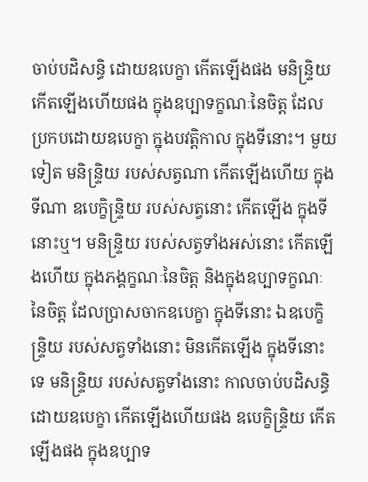ចាប់បដិសន្ធិ ដោយឧបេក្ខា កើតឡើងផង មនិន្ទ្រិយ កើតឡើងហើយផង ក្នុងឧប្បាទក្ខណៈនៃចិត្ត ដែលប្រកបដោយឧបេក្ខា ក្នុងបវត្តិកាល ក្នុងទីនោះ។ មួយទៀត មនិន្ទ្រិយ របស់សត្វណា កើតឡើងហើយ ក្នុងទីណា ឧបេក្ខិន្ទ្រិយ របស់សត្វនោះ កើតឡើង ក្នុងទីនោះឬ។ មនិន្ទ្រិយ របស់សត្វទាំងអស់នោះ កើតឡើងហើយ ក្នុងភង្គក្ខណៈនៃចិត្ត និងក្នុងឧប្បាទក្ខណៈនៃចិត្ត ដែលប្រាសចាកឧបេក្ខា ក្នុងទីនោះ ឯឧបេក្ខិន្ទ្រិយ របស់សត្វទាំងនោះ មិនកើតឡើង ក្នុងទីនោះទេ មនិន្ទ្រិយ របស់សត្វទាំងនោះ កាលចាប់បដិសន្ធិ ដោយឧបេក្ខា កើតឡើងហើយផង ឧបេក្ខិន្ទ្រិយ កើតឡើងផង ក្នុងឧប្បាទ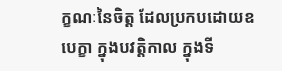ក្ខណៈនៃចិត្ត ដែលប្រកបដោយឧបេក្ខា ក្នុងបវត្តិកាល ក្នុងទី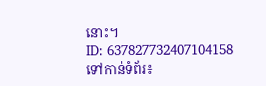នោះ។
ID: 637827732407104158
ទៅកាន់ទំព័រ៖